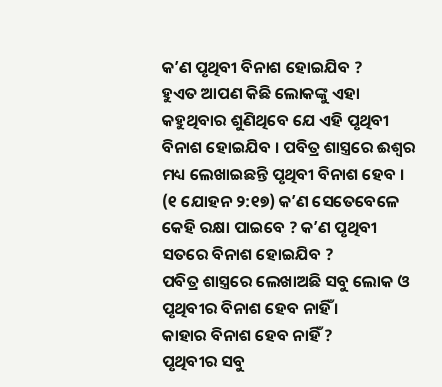କʼଣ ପୃଥିବୀ ବିନାଶ ହୋଇଯିବ ?
ହୁଏତ ଆପଣ କିଛି ଲୋକଙ୍କୁ ଏହା କହୁଥିବାର ଶୁଣିଥିବେ ଯେ ଏହି ପୃଥିବୀ ବିନାଶ ହୋଇଯିବ । ପବିତ୍ର ଶାସ୍ତ୍ରରେ ଈଶ୍ୱର ମଧ୍ୟ ଲେଖାଇଛନ୍ତି ପୃଥିବୀ ବିନାଶ ହେବ । (୧ ଯୋହନ ୨:୧୭) କʼଣ ସେତେବେଳେ କେହି ରକ୍ଷା ପାଇବେ ? କʼଣ ପୃଥିବୀ ସତରେ ବିନାଶ ହୋଇଯିବ ?
ପବିତ୍ର ଶାସ୍ତ୍ରରେ ଲେଖାଅଛି ସବୁ ଲୋକ ଓ ପୃଥିବୀର ବିନାଶ ହେବ ନାହିଁ ।
କାହାର ବିନାଶ ହେବ ନାହିଁ ?
ପୃଥିବୀର ସବୁ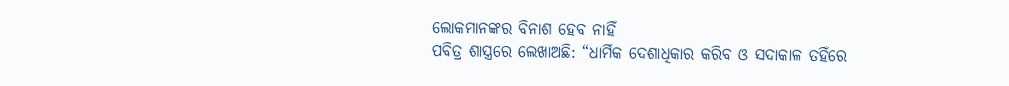ଲୋକମାନଙ୍କର ବିନାଶ ହେବ ନାହିଁ
ପବିତ୍ର ଶାସ୍ତ୍ରରେ ଲେଖାଅଛି: “ଧାର୍ମିକ ଦେଶାଧିକାର କରିବ ଓ ସଦାକାଳ ତହିଁରେ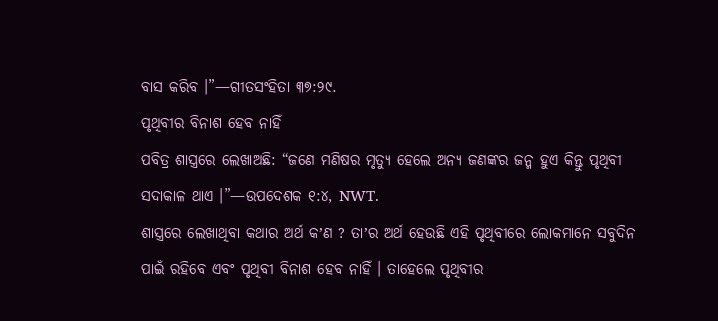ବାସ କରିବ ।”—ଗୀତସଂହିତା ୩୭:୨୯.
ପୃଥିବୀର ବିନାଶ ହେବ ନାହିଁ
ପବିତ୍ର ଶାସ୍ତ୍ରରେ ଲେଖାଅଛି: “ଜଣେ ମଣିଷର ମୃତ୍ୟୁ ହେଲେ ଅନ୍ୟ ଜଣଙ୍କର ଜନ୍ମ ହୁଏ କିନ୍ତୁ ପୃଥିବୀ ସଦାକାଳ ଥାଏ ।”—ଉପଦେଶକ ୧:୪, NWT.
ଶାସ୍ତ୍ରରେ ଲେଖାଥିବା କଥାର ଅର୍ଥ କʼଣ ? ତାʼର ଅର୍ଥ ହେଉଛି ଏହି ପୃଥିବୀରେ ଲୋକମାନେ ସବୁଦିନ ପାଇଁ ରହିବେ ଏବଂ ପୃଥିବୀ ବିନାଶ ହେବ ନାହିଁ । ତାହେଲେ ପୃଥିବୀର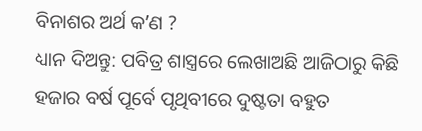ବିନାଶର ଅର୍ଥ କʼଣ ?
ଧ୍ୟାନ ଦିଅନ୍ତୁ: ପବିତ୍ର ଶାସ୍ତ୍ରରେ ଲେଖାଅଛି ଆଜିଠାରୁ କିଛି ହଜାର ବର୍ଷ ପୂର୍ବେ ପୃଥିବୀରେ ଦୁଷ୍ଟତା ବହୁତ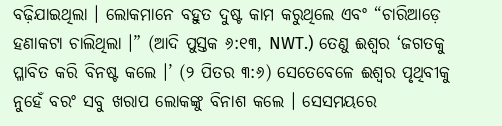ବଢ଼ିଯାଇଥିଲା । ଲୋକମାନେ ବହୁତ ଦୁଷ୍ଟ କାମ କରୁଥିଲେ ଏବଂ “ଚାରିଆଡ଼େ ହଣାକଟା ଚାଲିଥିଲା ।” (ଆଦି ପୁସ୍ତକ ୬:୧୩, NWT.) ତେଣୁ ଈଶ୍ୱର ‘ଜଗତକୁ ପ୍ଳାବିତ କରି ବିନଷ୍ଟ କଲେ ।’ (୨ ପିତର ୩:୬) ସେତେବେଳେ ଈଶ୍ୱର ପୃଥିବୀକୁ ନୁହେଁ ବରଂ ସବୁ ଖରାପ ଲୋକଙ୍କୁ ବିନାଶ କଲେ । ସେସମୟରେ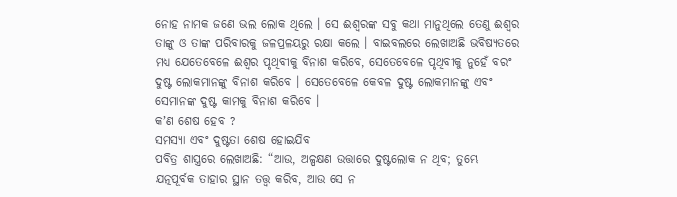ନୋହ ନାମକ ଜଣେ ଭଲ ଲୋକ ଥିଲେ । ସେ ଈଶ୍ୱରଙ୍କ ସବୁ କଥା ମାନୁଥିଲେ ତେଣୁ ଈଶ୍ୱର ତାଙ୍କୁ ଓ ତାଙ୍କ ପରିବାରକୁ ଜଳପ୍ରଳୟରୁ ରକ୍ଷା କଲେ । ବାଇବଲରେ ଲେଖାଅଛି ଭବିଷ୍ୟତରେ ମଧ୍ୟ ଯେତେବେଳେ ଈଶ୍ୱର ପୃଥିବୀକୁ ବିନାଶ କରିବେ, ସେତେବେଳେ ପୃଥିବୀକୁ ନୁହେଁ ବରଂ ଦୁଷ୍ଟ ଲୋକମାନଙ୍କୁ ବିନାଶ କରିବେ । ସେତେବେଳେ କେବଳ ଦୁଷ୍ଟ ଲୋକମାନଙ୍କୁ ଏବଂ ସେମାନଙ୍କ ଦୁଷ୍ଟ କାମକୁ ବିନାଶ କରିବେ ।
କʼଣ ଶେଷ ହେବ ?
ସମସ୍ୟା ଏବଂ ଦୁଷ୍ଟତା ଶେଷ ହୋଇଯିବ
ପବିତ୍ର ଶାସ୍ତ୍ରରେ ଲେଖାଅଛି: “ଆଉ, ଅଳ୍ପକ୍ଷଣ ଉତ୍ତାରେ ଦୁଷ୍ଟଲୋକ ନ ଥିବ; ତୁମ୍ଭେ ଯତ୍ନପୂର୍ବକ ତାହାର ସ୍ଥାନ ତତ୍ତ୍ୱ କରିବ, ଆଉ ସେ ନ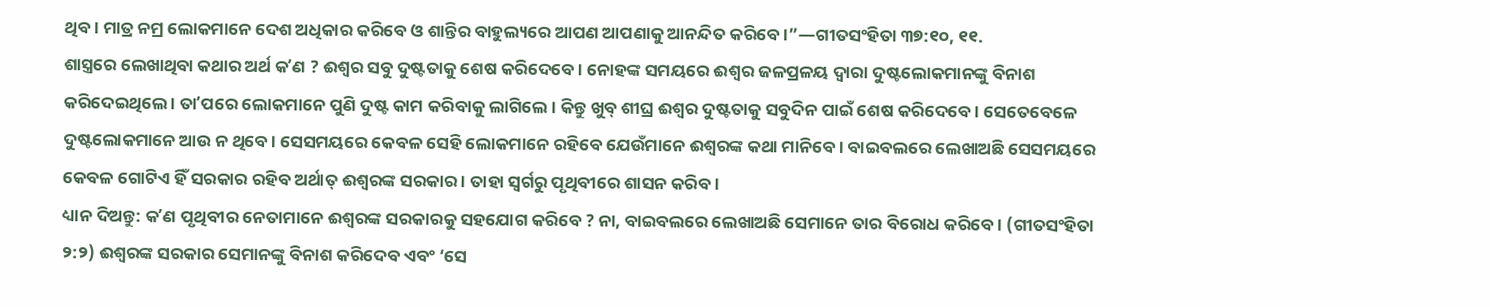ଥିବ । ମାତ୍ର ନମ୍ର ଲୋକମାନେ ଦେଶ ଅଧିକାର କରିବେ ଓ ଶାନ୍ତିର ବାହୁଲ୍ୟରେ ଆପଣ ଆପଣାକୁ ଆନନ୍ଦିତ କରିବେ ।”—ଗୀତସଂହିତା ୩୭:୧୦, ୧୧.
ଶାସ୍ତ୍ରରେ ଲେଖାଥିବା କଥାର ଅର୍ଥ କʼଣ ? ଈଶ୍ୱର ସବୁ ଦୁଷ୍ଟତାକୁ ଶେଷ କରିଦେବେ । ନୋହଙ୍କ ସମୟରେ ଈଶ୍ୱର ଜଳପ୍ରଳୟ ଦ୍ୱାରା ଦୁଷ୍ଟଲୋକମାନଙ୍କୁ ବିନାଶ କରିଦେଇଥିଲେ । ତାʼପରେ ଲୋକମାନେ ପୁଣି ଦୁଷ୍ଟ କାମ କରିବାକୁ ଲାଗିଲେ । କିନ୍ତୁ ଖୁବ୍ ଶୀଘ୍ର ଈଶ୍ୱର ଦୁଷ୍ଟତାକୁ ସବୁଦିନ ପାଇଁ ଶେଷ କରିଦେବେ । ସେତେବେଳେ ଦୁଷ୍ଟଲୋକମାନେ ଆଉ ନ ଥିବେ । ସେସମୟରେ କେବଳ ସେହି ଲୋକମାନେ ରହିବେ ଯେଉଁମାନେ ଈଶ୍ୱରଙ୍କ କଥା ମାନିବେ । ବାଇବଲରେ ଲେଖାଅଛି ସେସମୟରେ କେବଳ ଗୋଟିଏ ହିଁ ସରକାର ରହିବ ଅର୍ଥାତ୍ ଈଶ୍ୱରଙ୍କ ସରକାର । ତାହା ସ୍ୱର୍ଗରୁ ପୃଥିବୀରେ ଶାସନ କରିବ ।
ଧ୍ୟାନ ଦିଅନ୍ତୁ: କʼଣ ପୃଥିବୀର ନେତାମାନେ ଈଶ୍ୱରଙ୍କ ସରକାରକୁ ସହଯୋଗ କରିବେ ? ନା, ବାଇବଲରେ ଲେଖାଅଛି ସେମାନେ ତାର ବିରୋଧ କରିବେ । (ଗୀତସଂହିତା ୨:୨) ଈଶ୍ୱରଙ୍କ ସରକାର ସେମାନଙ୍କୁ ବିନାଶ କରିଦେବ ଏବଂ ‘ସେ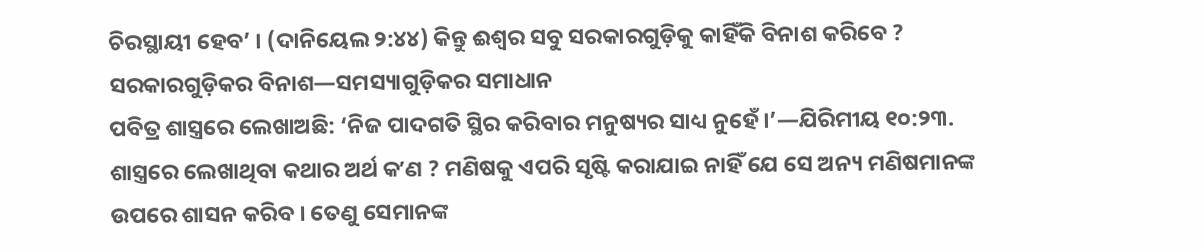ଚିରସ୍ଥାୟୀ ହେବ’ । (ଦାନିୟେଲ ୨:୪୪) କିନ୍ତୁ ଈଶ୍ୱର ସବୁ ସରକାରଗୁଡ଼ିକୁ କାହିଁକି ବିନାଶ କରିବେ ?
ସରକାରଗୁଡ଼ିକର ବିନାଶ—ସମସ୍ୟାଗୁଡ଼ିକର ସମାଧାନ
ପବିତ୍ର ଶାସ୍ତ୍ରରେ ଲେଖାଅଛି: ‘ନିଜ ପାଦଗତି ସ୍ଥିର କରିବାର ମନୁଷ୍ୟର ସାଧ୍ୟ ନୁହେଁ ।’—ଯିରିମୀୟ ୧୦:୨୩.
ଶାସ୍ତ୍ରରେ ଲେଖାଥିବା କଥାର ଅର୍ଥ କʼଣ ? ମଣିଷକୁ ଏପରି ସୃଷ୍ଟି କରାଯାଇ ନାହିଁ ଯେ ସେ ଅନ୍ୟ ମଣିଷମାନଙ୍କ ଉପରେ ଶାସନ କରିବ । ତେଣୁ ସେମାନଙ୍କ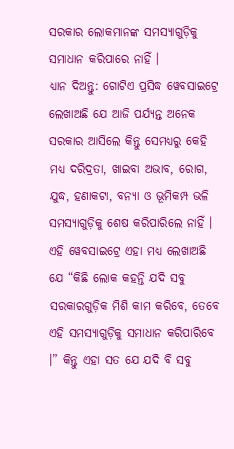ସରକାର ଲୋକମାନଙ୍କ ସମସ୍ୟାଗୁଡ଼ିକୁ ସମାଧାନ କରିପାରେ ନାହିଁ ।
ଧ୍ୟାନ ଦିଅନ୍ତୁ: ଗୋଟିଏ ପ୍ରସିଦ୍ଧ ୱେବସାଇଟ୍ରେ ଲେଖାଅଛି ଯେ ଆଜି ପର୍ଯ୍ୟନ୍ତ ଅନେକ ସରକାର ଆସିଲେ କିନ୍ତୁ ସେମଧ୍ୟରୁ କେହି ମଧ୍ୟ ଦରିଦ୍ରତା, ଖାଇବା ଅଭାବ, ରୋଗ, ଯୁଦ୍ଧ, ହଣାକଟା, ବନ୍ୟା ଓ ଭୂମିକମ୍ପ ଭଳି ସମସ୍ୟାଗୁଡ଼ିକୁ ଶେଷ କରିପାରିଲେ ନାହିଁ । ଏହି ୱେବସାଇଟ୍ରେ ଏହା ମଧ୍ୟ ଲେଖାଅଛି ଯେ “କିଛି ଲୋକ କହନ୍ତି ଯଦି ସବୁ ସରକାରଗୁଡ଼ିକ ମିଶି କାମ କରିବେ, ତେବେ ଏହି ସମସ୍ୟାଗୁଡ଼ିକୁ ସମାଧାନ କରିପାରିବେ ।” କିନ୍ତୁ ଏହା ସତ ଯେ ଯଦି ବି ସବୁ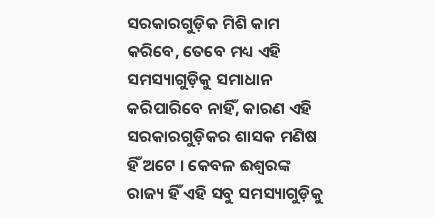ସରକାରଗୁଡ଼ିକ ମିଶି କାମ କରିବେ, ତେବେ ମଧ୍ୟ ଏହି ସମସ୍ୟାଗୁଡ଼ିକୁ ସମାଧାନ କରିପାରିବେ ନାହିଁ, କାରଣ ଏହି ସରକାରଗୁଡ଼ିକର ଶାସକ ମଣିଷ ହିଁ ଅଟେ । କେବଳ ଈଶ୍ୱରଙ୍କ ରାଜ୍ୟ ହିଁ ଏହି ସବୁ ସମସ୍ୟାଗୁଡ଼ିକୁ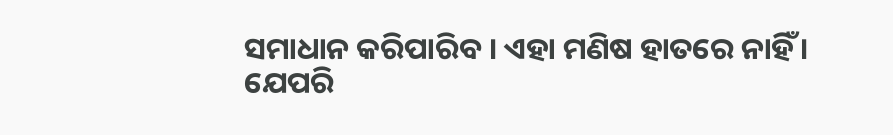ସମାଧାନ କରିପାରିବ । ଏହା ମଣିଷ ହାତରେ ନାହିଁ ।
ଯେପରି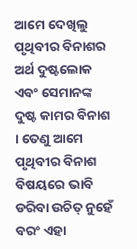ଆମେ ଦେଖିଲୁ ପୃଥିବୀର ବିନାଶର ଅର୍ଥ ଦୁଷ୍ଟଲୋକ ଏବଂ ସେମାନଙ୍କ ଦୁଷ୍ଟ କାମର ବିନାଶ । ତେଣୁ ଆମେ ପୃଥିବୀର ବିନାଶ ବିଷୟରେ ଭାବି ଡରିବା ଉଚିତ୍ ନୁହେଁ ବରଂ ଏହା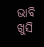ଭାବି ଖୁସି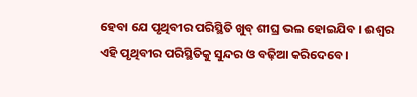ହେବା ଯେ ପୃଥିବୀର ପରିସ୍ଥିତି ଖୁବ୍ ଶୀଘ୍ର ଭଲ ହୋଇଯିବ । ଈଶ୍ୱର ଏହି ପୃଥିବୀର ପରିସ୍ଥିତିକୁ ସୁନ୍ଦର ଓ ବଢ଼ିଆ କରିଦେବେ ।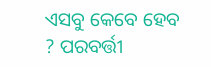ଏସବୁ କେବେ ହେବ ? ପରବର୍ତ୍ତୀ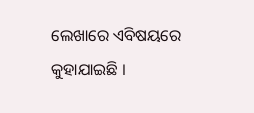ଲେଖାରେ ଏବିଷୟରେ କୁହାଯାଇଛି ।